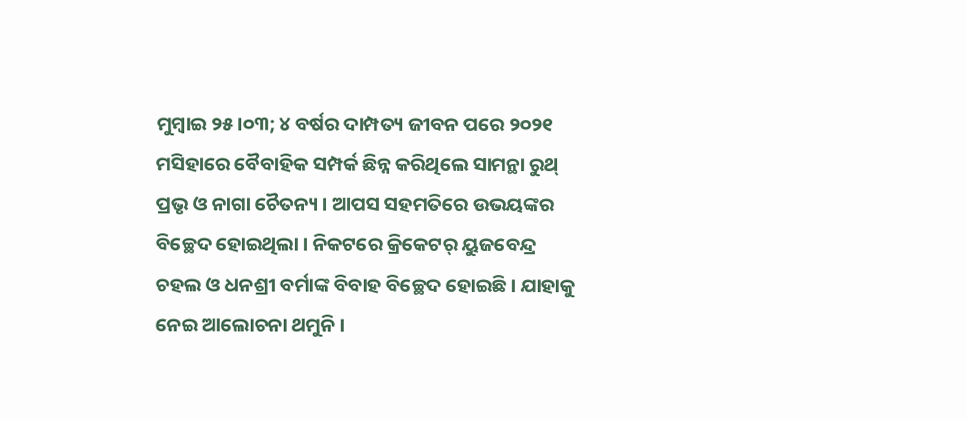ମୁମ୍ଵାଇ ୨୫।୦୩; ୪ ବର୍ଷର ଦାମ୍ପତ୍ୟ ଜୀବନ ପରେ ୨୦୨୧ ମସିହାରେ ବୈବାହିକ ସମ୍ପର୍କ ଛିନ୍ନ କରିଥିଲେ ସାମନ୍ଥା ରୁଥ୍ ପ୍ରଭୃ ଓ ନାଗା ଚୈତନ୍ୟ । ଆପସ ସହମତିରେ ଉଭୟଙ୍କର ବିଚ୍ଛେଦ ହୋଇଥିଲା । ନିକଟରେ କ୍ରିକେଟର୍ ୟୁଜବେନ୍ଦ୍ର ଚହଲ ଓ ଧନଶ୍ରୀ ବର୍ମାଙ୍କ ବିବାହ ବିଚ୍ଛେଦ ହୋଇଛି। ଯାହାକୁ ନେଇ ଆଲୋଚନା ଥମୁନି ।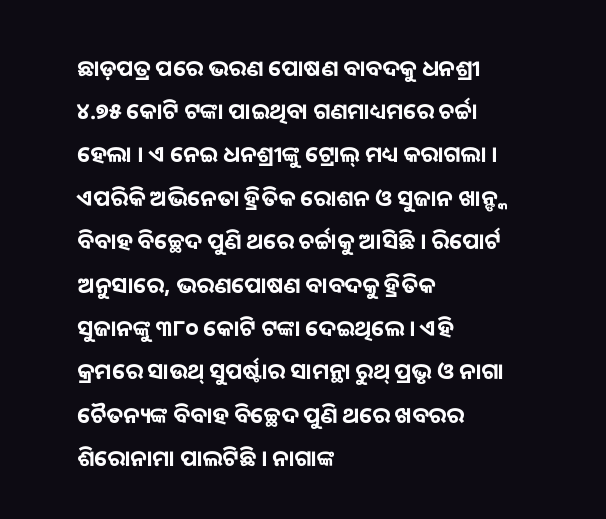ଛାଡ଼ପତ୍ର ପରେ ଭରଣ ପୋଷଣ ବାବଦକୁ ଧନଶ୍ରୀ ୪.୭୫ କୋଟି ଟଙ୍କା ପାଇଥିବା ଗଣମାଧ୍ୟମରେ ଚର୍ଚ୍ଚା ହେଲା । ଏ ନେଇ ଧନଶ୍ରୀଙ୍କୁ ଟ୍ରୋଲ୍ ମଧ୍ୟ କରାଗଲା ।
ଏପରିକି ଅଭିନେତା ହ୍ରିତିକ ରୋଶନ ଓ ସୁଜାନ ଖାନ୍ଙ୍କ ବିବାହ ବିଚ୍ଛେଦ ପୁଣି ଥରେ ଚର୍ଚ୍ଚାକୁ ଆସିଛି । ରିପୋର୍ଟ ଅନୁସାରେ, ଭରଣପୋଷଣ ବାବଦକୁ ହ୍ରିତିକ ସୁଜାନଙ୍କୁ ୩୮୦ କୋଟି ଟଙ୍କା ଦେଇଥିଲେ । ଏହି କ୍ରମରେ ସାଉଥ୍ ସୁପର୍ଷ୍ଟାର ସାମନ୍ଥା ରୁଥ୍ ପ୍ରଭୃ ଓ ନାଗା ଚୈତନ୍ୟଙ୍କ ବିବାହ ବିଚ୍ଛେଦ ପୁଣି ଥରେ ଖବରର ଶିରୋନାମା ପାଲଟିଛି । ନାଗାଙ୍କ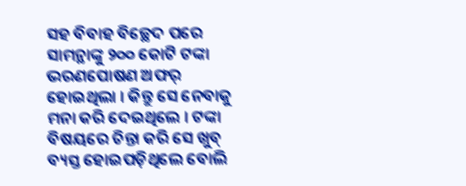ସହ ବିବାହ ବିଚ୍ଛେଦ ପରେ ସାମନ୍ଥାଙ୍କୁ ୨୦୦ କୋଟି ଟଙ୍କା ଭରଣପୋଷଣ ଅଫର୍ ହୋଇଥିଲା । କିନ୍ତୁ ସେ ନେବାକୁ ମନା କରି ଦେଇଥିଲେ । ଟଙ୍କା ବିଷୟରେ ଚିନ୍ତା କରି ସେ ଖୁବ୍ ବ୍ୟସ୍ତ ହୋଇପଡ଼ିଥିଲେ ବୋଲି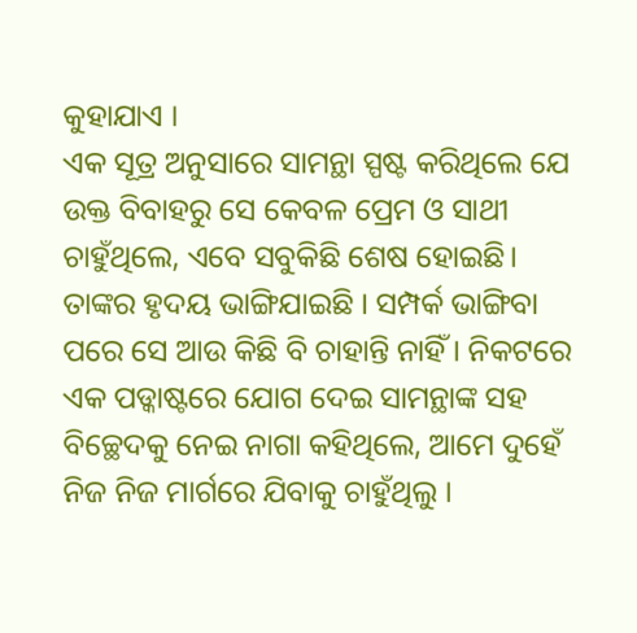କୁହାଯାଏ ।
ଏକ ସୂତ୍ର ଅନୁସାରେ ସାମନ୍ଥା ସ୍ପଷ୍ଟ କରିଥିଲେ ଯେ ଉକ୍ତ ବିବାହରୁ ସେ କେବଳ ପ୍ରେମ ଓ ସାଥୀ ଚାହୁଁଥିଲେ, ଏବେ ସବୁକିଛି ଶେଷ ହୋଇଛି। ତାଙ୍କର ହୃଦୟ ଭାଙ୍ଗିଯାଇଛି । ସମ୍ପର୍କ ଭାଙ୍ଗିବା ପରେ ସେ ଆଉ କିଛି ବି ଚାହାନ୍ତି ନାହିଁ । ନିକଟରେ ଏକ ପଡ୍କାଷ୍ଟରେ ଯୋଗ ଦେଇ ସାମନ୍ଥାଙ୍କ ସହ ବିଚ୍ଛେଦକୁ ନେଇ ନାଗା କହିଥିଲେ, ଆମେ ଦୁହେଁ ନିଜ ନିଜ ମାର୍ଗରେ ଯିବାକୁ ଚାହୁଁଥିଲୁ ।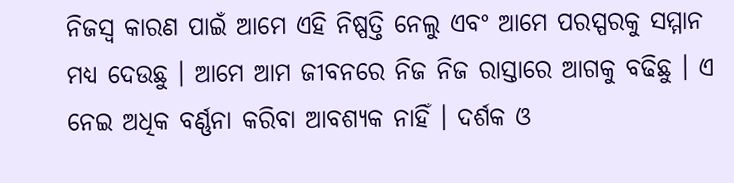ନିଜସ୍ୱ କାରଣ ପାଇଁ ଆମେ ଏହି ନିଷ୍ପତ୍ତି ନେଲୁ ଏବଂ ଆମେ ପରସ୍ପରକୁ ସମ୍ମାନ ମଧ୍ୟ ଦେଉଛୁ । ଆମେ ଆମ ଜୀବନରେ ନିଜ ନିଜ ରାସ୍ତାରେ ଆଗକୁ ବଢିଛୁ । ଏ ନେଇ ଅଧିକ ବର୍ଣ୍ଣନା କରିବା ଆବଶ୍ୟକ ନାହିଁ । ଦର୍ଶକ ଓ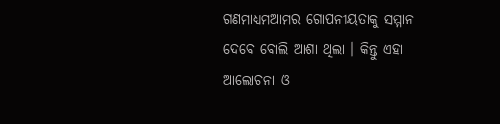ଗଣମାଧ୍ୟମଆମର ଗୋପନୀୟତାକୁ ସମ୍ମାନ ଦେବେ ବୋଲି ଆଶା ଥିଲା । କିନ୍ତୁ ଏହା ଆଲୋଚନା ଓ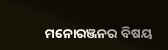ମନୋରଞ୍ଜନର ବିଷୟ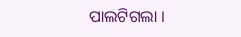ପାଲଟିଗଲା ।